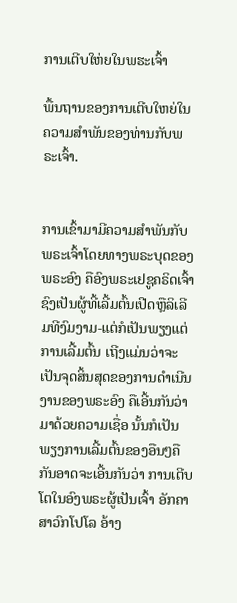ການເຕີບໃຫ່ຍໃນພຮະເຈົ້າ

ພື້ນຖານຂອງການເຕີບໃຫຍ່ໃນຄວາມສຳພັນຂອງທ່ານກັບພຣະເຈົ້າ.


ການເຂົ້າມາມີຄວາມສຳພັນກັບພຣະເຈົ້າໂດຍທາງພຣະບຸດຂອງພຣະອົງ ຄືອົງພຣະເຢຊູຄຣິດເຈົ້າຊົງເປັນຜູ້ທີ້ເລີ້ມຕົ້ນເປີດຫຼືລິເລີມທີງົມງາມ-ແຕ່ກໍເປັນພຽງແຕ່ການເລີ້ມຕົ້ນ ເຖີງແມ່ນວ່າຈະເປັນຈຸດສິ້ນສຸດຂອງການດຳເນີນງານຂອງພຣະອົງ ຄືເອີ້ນກັນວ່າ ມາດ້ວຍຄວາມເຊື່ອ ນັ້ນກໍເປັນພຽງການເລີ້ມຕົ້ນຂອງອືນໆຄືກັນອາດຈະເອີ້ນກັນວ່າ ການເຕີບໂຕໃນອົງພຣະຜູ້ເປັນເຈົ້າ ອັກຄາສາວົກໂປໂລ ອ້າງ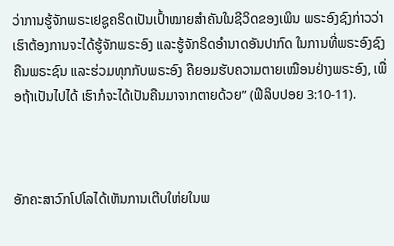ວ່າການຮູ້ຈັກພຣະເຢຊູຄຣິດເປັນເປົ້າໝາຍສຳຄັນໃນຊີວິດຂອງເພິນ ພຣະອົງຊົງກ່າວວ່າ ເຮົາຕ້ອງການຈະໄດ້ຮູ້ຈັກພຣະອົງ ແລະຮູ້ຈັກຣິດອຳນາດອັນປາກົດ ໃນການທີ່ພຣະອົງຊົງຄືນພຣະຊົນ ແລະຮ່ວມທຸກກັບພຣະອົງ ຄືຍອມຮັບຄວາມຕາຍເໝືອນຢ່າງພຣະອົງ, ເພື່ອຖ້າເປັນໄປໄດ້ ເຮົາກໍຈະໄດ້ເປັນຄືນມາຈາກຕາຍດ້ວຍ” (ຟີລິບປອຍ 3:10-11).



ອັກຄະສາວົກໂປໂລໄດ້ເຫັນການເຕີບໃຫ່ຍໃນພ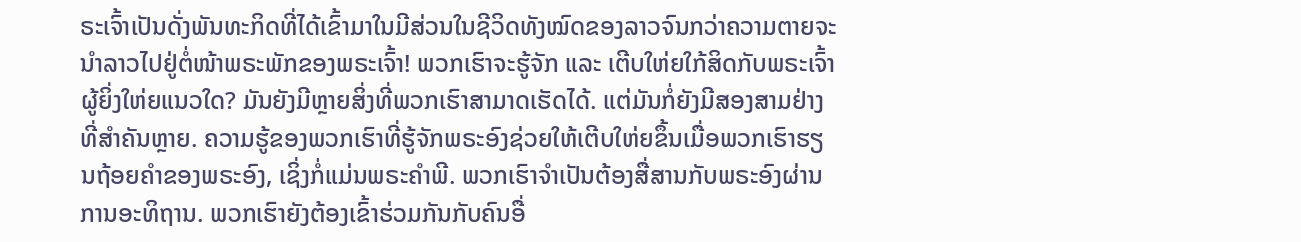ຣະເຈົ້າເປັນດັ່ງພັນທະກິດທີ່ໄດ້ເຂົ້າມາໃນມີສ່ວນໃນຊີວິດທັງໝົດຂອງລາວຈົນກວ່າຄວາມຕາຍຈະນຳລາວໄປຢູ່ຕໍ່ໜ້າພຣະພັກຂອງພຣະເຈົ້າ! ພວກເຮົາຈະຮູ້ຈັກ ແລະ ເຕີບໃຫ່ຍໃກ້ສິດກັບພຣະເຈົ້າຜູ້ຍິ່ງໃຫ່ຍແນວໃດ? ມັນຍັງມີຫຼາຍສິ່ງທີ່ພວກເຮົາສາມາດເຮັດໄດ້. ແຕ່ມັນກໍ່ຍັງມີສອງສາມຢ່າງທີ່ສຳຄັນຫຼາຍ. ຄວາມຮູ້ຂອງພວກເຮົາທີ່ຮູ້ຈັກພຣະອົງຊ່ວຍໃຫ້ເຕີບໃຫ່ຍຂຶ້ນເມື່ອພວກເຮົາຮຽນຖ້ອຍຄຳຂອງພຣະອົງ, ເຊິ່ງກໍ່ແມ່ນພຣະຄຳພີ. ພວກເຮົາຈຳເປັນຕ້ອງສື່ສານກັບພຣະອົງຜ່ານການອະທິຖານ. ພວກເຮົາຍັງຕ້ອງເຂົ້າຮ່ວມກັນກັບຄົນອື່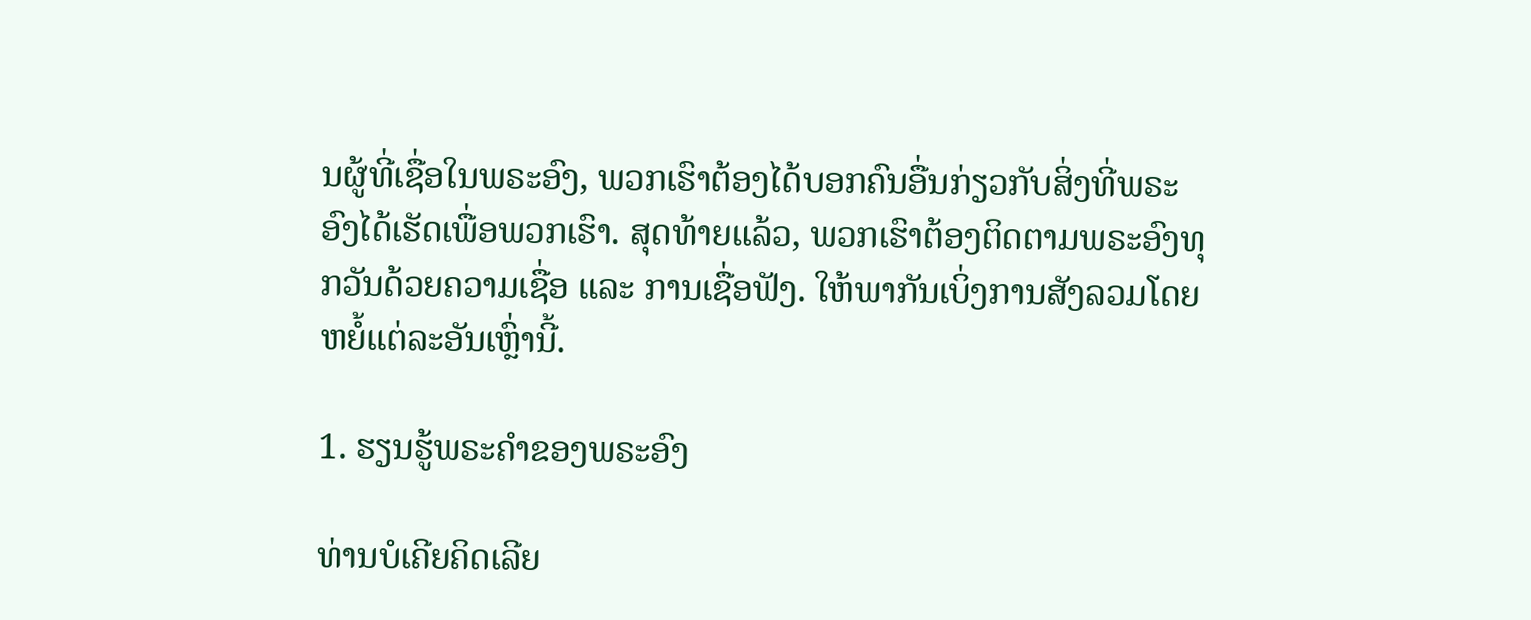ນຜູ້ທີ່ເຊື່ອໃນພຣະອົງ, ພວກເຮົາຕ້ອງໄດ້ບອກຄົນອື່ນກ່ຽວກັບສິ່ງທີ່ພຣະອົງໄດ້ເຮັດເພື່ອພວກເຮົາ. ສຸດທ້າຍແລ້ວ, ພວກເຮົາຕ້ອງຕິດຕາມພຣະອົງທຸກວັນດ້ວຍຄວາມເຊື່ອ ແລະ ການເຊື່ອຟັງ. ໃຫ້ພາກັນເບິ່ງການສັງລວມໂດຍຫຍໍ້ແຕ່ລະອັນເຫຼົ່ານີ້.

1. ຮຽນຮູ້ພຣະຄຳຂອງພຣະອົງ

ທ່ານບໍເຄີຍຄິດເລີຍ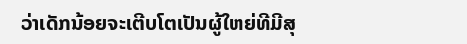ວ່າເດັກນ້ອຍຈະເຕີບໂຕເປັນຜູ້ໃຫຍ່ທີມີສຸ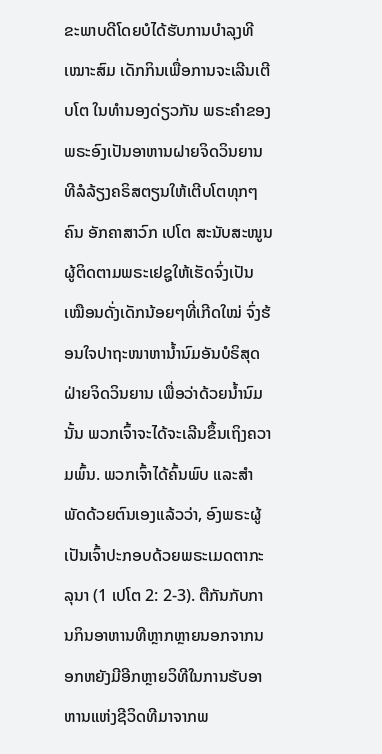ຂະພາບດີໂດຍບໍໄດ້ຮັບການບຳລຸງທີເໝາະສົມ ເດັກກິນເພື່ອການຈະເລີນເຕີບໂຕ ໃນທຳນອງດ່ຽວກັນ ພຣະຄຳຂອງພຣະອົງເປັນອາຫານຝາຍຈິດວິນຍານທີລໍລ້ຽງຄຣິສຕຽນໃຫ້ເຕີບໂຕທຸກໆຄົນ ອັກຄາສາວົກ ເປໂຕ ສະນັບສະໜູນຜູ້ຕິດຕາມພຣະເຢຊູໃຫ້ເຮັດຈົ່ງເປັນເໝືອນດັ່ງເດັກນ້ອຍໆທີ່ເກີດໃໝ່ ຈົ່ງຮ້ອນໃຈປາຖະໜາຫານໍ້ານົມອັນບໍຣິສຸດຝ່າຍຈິດວິນຍານ ເພື່ອວ່າດ້ວຍນໍ້ານົມນັ້ນ ພວກເຈົ້າຈະໄດ້ຈະເລີນຂຶ້ນເຖິງຄວາມພົ້ນ. ພວກເຈົ້າໄດ້ຄົ້ນພົບ ແລະສຳພັດດ້ວຍຕົນເອງແລ້ວວ່າ, ອົງພຣະຜູ້ເປັນເຈົ້າປະກອບດ້ວຍພຣະເມດຕາກະລຸນາ (1 ເປໂຕ 2: 2-3). ຕືກັນກັບການກິນອາຫານທີຫຼາກຫຼາຍນອກຈາກນອກຫຍັງມີອີກຫຼາຍວິທີໃນການຮັບອາຫານແຫ່ງຊີວິດທີມາຈາກພ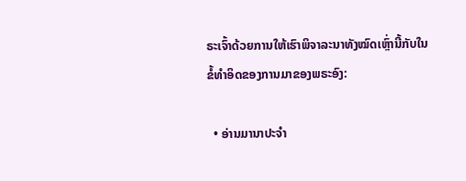ຣະເຈົ້າດ້ວຍການໃຫ້ເຮົາພິຈາລະນາທັງໝົດເຫຼົ່ານີ້ກັບໃນຂໍ້ທຳອິດຂອງການມາຂອງພຣະອົງ:

  • ອ່ານມານາປະຈຳ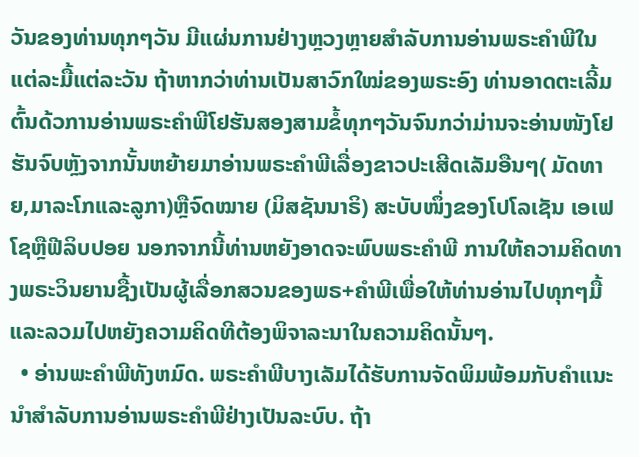ວັນຂອງທ່ານທຸກໆວັນ ມີແຜ່ນການຢ່າງຫຼວງຫຼາຍສຳລັບການອ່ານພຣະຄຳພີໃນແຕ່ລະມື້ແຕ່ລະວັນ ຖ້າຫາກວ່າທ່ານເປັນສາວົກໃໝ່ຂອງພຣະອົງ ທ່ານອາດຕະເລີ້ມຕົ້ນດ້ວການອ່ານພຣະຄຳພີໂຢຮັນສອງສາມຂໍ້ທຸກໆວັນຈົນກວ່າມ່ານຈະອ່ານໜັງໂຢຮັນຈົບຫຼັງຈາກນັ້ນຫຍ້າຍມາອ່ານພຣະຄຳພີເລື່ອງຂາວປະເສີດເລັມອືນໆ( ມັດທາຍ,ມາລະໂກແລະລູກາ)ຫຼືຈົດໝາຍ (ມິສຊັນນາຣິ) ສະບັບໜຶ່ງຂອງໂປໂລເຊັນ ເອເຟໂຊຫຼືຟີລິບປອຍ ນອກຈາກນີ້ທ່ານຫຍັງອາດຈະພົບພຣະຄຳພີ ການໃຫ້ຄວາມຄິດທາງພຣະວິນຍານຊື້ງເປັນຜູ້ເລື່ອກສວນຂອງພຣ+ຄຳພີເພື່ອໃຫ້ທ່ານອ່ານໄປທຸກໆມື້ແລະລວມໄປຫຍັງຄວາມຄິດທີຕ້ອງພິຈາລະນາໃນຄວາມຄິດນັ້ນໆ.
  • ອ່ານພະຄໍາພີທັງຫມົດ. ພຣະຄຳພີບາງເລັມໄດ້ຮັບການຈັດພິມພ້ອມກັບຄຳແນະນຳສຳລັບການອ່ານພຣະຄຳພີຢ່າງເປັນລະບົບ. ຖ້າ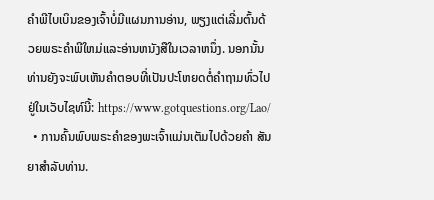ຄໍາພີໄບເບິນຂອງເຈົ້າບໍ່ມີແຜນການອ່ານ, ພຽງແຕ່ເລີ່ມຕົ້ນດ້ວຍພຣະຄໍາພີໃຫມ່ແລະອ່ານຫນັງສືໃນເວລາຫນຶ່ງ. ນອກນັ້ນທ່ານຍັງຈະພົບເຫັນຄໍາຕອບທີ່ເປັນປະໂຫຍດຕໍ່ຄໍາຖາມທົ່ວໄປຢູ່ໃນເວັບໄຊທ໌ນີ້: https://www.gotquestions.org/Lao/
  • ການຄົ້ນພົບພຣະຄຳຂອງພະເຈົ້າແມ່ນເຕັມໄປດ້ວຍຄຳ ສັນຍາສຳລັບທ່ານ.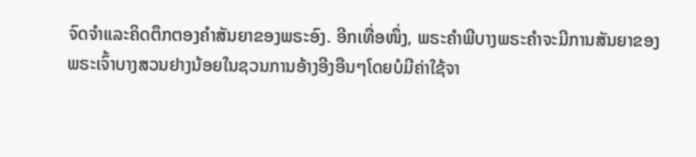ຈົດຈຳແລະຄິດຕຶກຕອງຄຳສັນຍາຂອງພຣະອົງ. ອີກເທື່ອໜຶ່ງ, ພຣະຄຳພີບາງພຣະຄຳຈະມີການສັນຍາຂອງພຣະເຈົ້າບາງສວນຢາງນ້ອຍໃນຊວນການອ້າງອີງອືນໆໂດຍບໍມີຄ່າໃຊ້ຈາ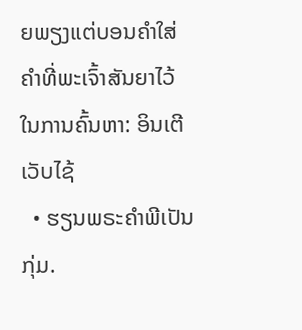ຍພຽງແຕ່ບອນຄຳໃສ່ ຄຳທີ່ພະເຈົ້າສັນຍາໄວ້ໃນການຄົ້ນຫາ: ອິນເຕີ ເວັບໄຊ້
  • ຮຽນພຣະຄຳພີເປັນກຸ່ມ.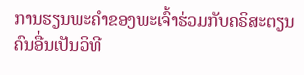ການຮຽນພະຄຳຂອງພະເຈົ້າຮ່ວມກັບຄຣິສະຕຽນຄົນອື່ນເປັນວິທີ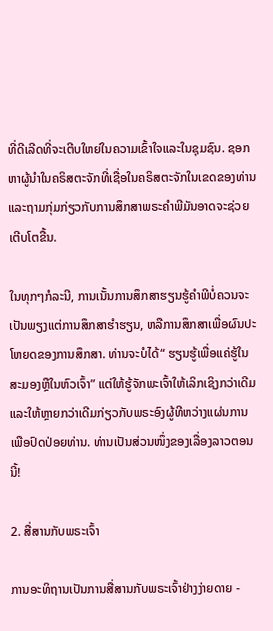ທີ່ດີເລີດທີ່ຈະເຕີບໃຫຍ່ໃນຄວາມເຂົ້າໃຈແລະໃນຊຸມຊົນ. ຊອກຫາຜູ້ນຳໃນຄຣິສຕະຈັກທີ່ເຊື່ອໃນຄຣິສຕະຈັກໃນເຂດຂອງທ່ານແລະຖາມກຸ່ມກ່ຽວກັບການສຶກສາພຣະຄຳພີມັນອາດຈະຊ່ວຍເຕີບໂຕຂື້ນ.

ໃນທຸກໆກໍລະນີ, ການເນັ້ນການສຶກສາຮຽນຮູ້ຄຳພີບໍ່ຄວນຈະເປັນພຽງແຕ່ການສຶກສາຮຳຮຽນ, ຫລືການສຶກສາເພື່ອຜົນປະໂຫຍດຂອງການສຶກສາ. ທ່ານຈະບໍໄດ້“ ຮຽນຮູ້ເພື່ອແຄ່ຮູ້ໃນສະມອງຫຼືໃນຫົວເຈົ້າ” ແຕ່ໃຫ້ຮູ້ຈັກພະເຈົ້າໃຫ້ເລິກເຊິງກວ່າເດີມແລະໃຫ້ຫຼາຍກວ່າເດີມກ່ຽວກັບພຣະອົງຜູ້ທີຫວ່າງແຜ່ນການເພືອປົດປ່ອຍທ່ານ. ທ່ານເປັນສ່ວນໜຶ່ງຂອງເລື່ອງລາວຕອນນີ້!

2. ສື່ສານກັບພຣະເຈົ້າ

ການອະທິຖານເປັນການສື່ສານກັບພຣະເຈົ້າຢ່າງງ່າຍດາຍ -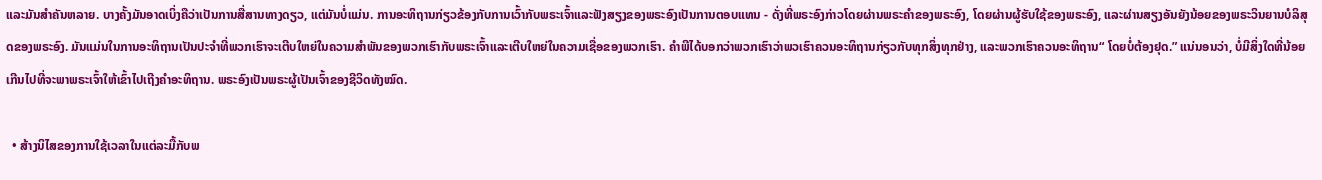ແລະມັນສຳຄັນຫລາຍ. ບາງຄັ້ງມັນອາດເບິ່ງຄືວ່າເປັນການສື່ສານທາງດຽວ, ແຕ່ມັນບໍ່ແມ່ນ. ການອະທິຖານກ່ຽວຂ້ອງກັບການເວົ້າກັບພຣະເຈົ້າແລະຟັງສຽງຂອງພຣະອົງເປັນການຕອບແທນ - ດັ່ງທີ່ພຣະອົງກ່າວໂດຍຜ່ານພຣະຄຳຂອງພຣະອົງ, ໂດຍຜ່ານຜູ້ຮັບໃຊ້ຂອງພຣະອົງ, ແລະຜ່ານສຽງອັນຍັງນ້ອຍຂອງພຣະວິນຍານບໍລິສຸດຂອງພຣະອົງ. ມັນແມ່ນໃນການອະທິຖານເປັນປະຈຳທີ່ພວກເຮົາຈະເຕີບໃຫຍ່ໃນຄວາມສຳພັນຂອງພວກເຮົາກັບພຣະເຈົ້າແລະເຕີບໃຫຍ່ໃນຄວາມເຊື່ອຂອງພວກເຮົາ. ຄຳພີໄດ້ບອກວ່າພວກເຮົາວ່າພວເຮົາຄວນອະທິຖານກ່ຽວກັບທຸກສິ່ງທຸກຢ່າງ, ແລະພວກເຮົາຄວນອະທິຖານ“ ໂດຍບໍ່ຕ້ອງຢຸດ.” ແນ່ນອນວ່າ, ບໍ່ມີສິ່ງໃດທີ່ນ້ອຍເກີນໄປທີ່ຈະພາພຣະເຈົ້າໃຫ້ເຂົ້າໄປເຖີງຄຳອະທິຖານ. ພຣະອົງເປັນພຣະຜູ້ເປັນເຈົ້າຂອງຊີວິດທັງໝົດ.

  • ສ້າງນິໄສຂອງການໃຊ້ເວລາໃນແຕ່ລະມື້ກັບພ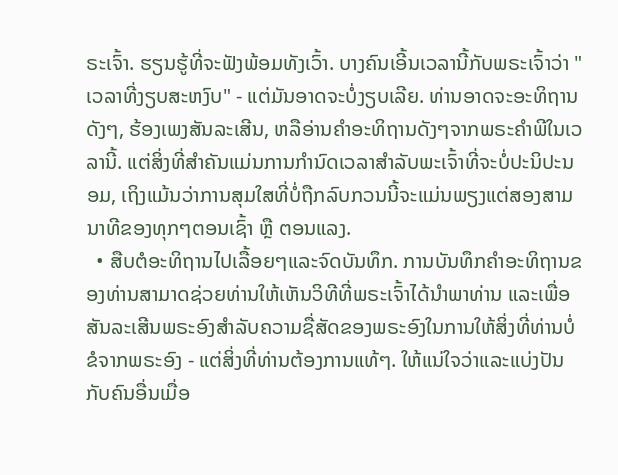ຣະເຈົ້າ. ຮຽນຮູ້ທີ່ຈະຟັງພ້ອມທັງເວົ້າ. ບາງຄົນເອີ້ນເວລານີ້ກັບພຣະເຈົ້າວ່າ "ເວລາທີ່ງຽບສະຫງົບ" - ແຕ່ມັນອາດຈະບໍ່ງຽບເລີຍ. ທ່ານອາດຈະອະທິຖານດັງໆ, ຮ້ອງເພງສັນລະເສີນ, ຫລືອ່ານຄຳອະທິຖານດັງໆຈາກພຣະຄຳພີໃນເວລານີ້. ແຕ່ສິ່ງທີ່ສຳຄັນແມ່ນການກຳນົດເວລາສຳລັບພະເຈົ້າທີ່ຈະບໍ່ປະນິປະນອມ, ເຖິງແມ້ນວ່າການສຸມໃສທີ່ບໍ່ຖືກລົບກວນນີ້ຈະແມ່ນພຽງແຕ່ສອງສາມນາທີຂອງທຸກໆຕອນເຊົ້າ ຫຼື ຕອນແລງ.
  • ສືບຕໍອະທິຖານໄປເລື້ອຍໆແລະຈົດບັນທຶກ. ການບັນທຶກຄຳອະທິຖານຂອງທ່ານສາມາດຊ່ວຍທ່ານໃຫ້ເຫັນວິທີທີ່ພຣະເຈົ້າໄດ້ນຳພາທ່ານ ແລະເພື່ອສັນລະເສີນພຣະອົງສຳລັບຄວາມຊື່ສັດຂອງພຣະອົງໃນການໃຫ້ສິ່ງທີ່ທ່ານບໍ່ຂໍຈາກພຣະອົງ - ແຕ່ສິ່ງທີ່ທ່ານຕ້ອງການແທ້ໆ. ໃຫ້ແນ່ໃຈວ່າແລະແບ່ງປັນກັບຄົນອື່ນເມື່ອ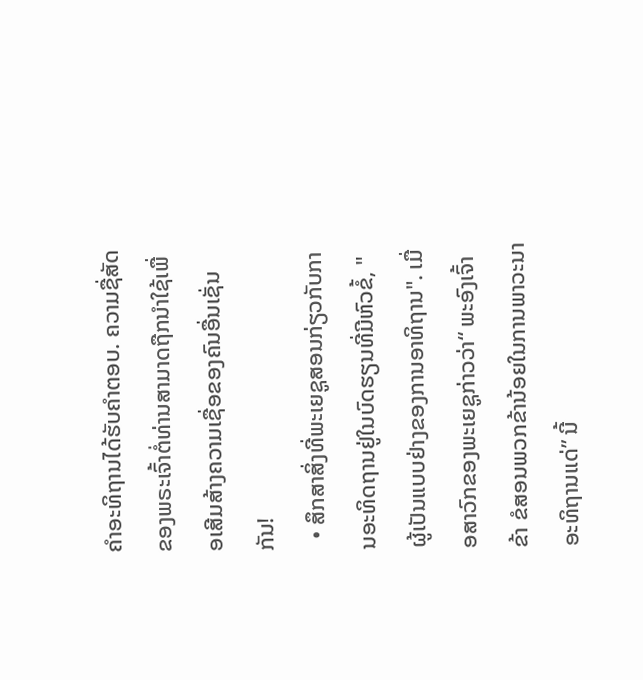ຄໍາອະທິຖານໄດ້ຮັບຄໍາຕອບ. ຄວາມຊື່ສັດຂອງພຣະເຈົ້າຕໍ່ທ່ານສາມາດຖືກນຳໃຊ້ເພື່ອເສີມສ້າງຄວາມເຊື່ອຂອງຄົນອື່ນເຊັ່ນກັນ!
  • ສຶກສາສິ່ງທີ່ພະເຍຊູສອນກ່ຽວກັບການອະທິດຖານຢູ່ໃນບົດຮຽນທີ່ມີຫົວຂໍ້, "ຜູ້ເປັນແບບຢ່າງຂອງການອາທິຖານ". ເມື່ອສາວົກຂອງພະເຍຊູກ່າວວ່າ“ ພະອົງເຈົ້າຂ້າ ຂໍສອນພວກຂ້ານ້ອຍໃນການພາວະນາອະທິຖານແດ່” ນີ້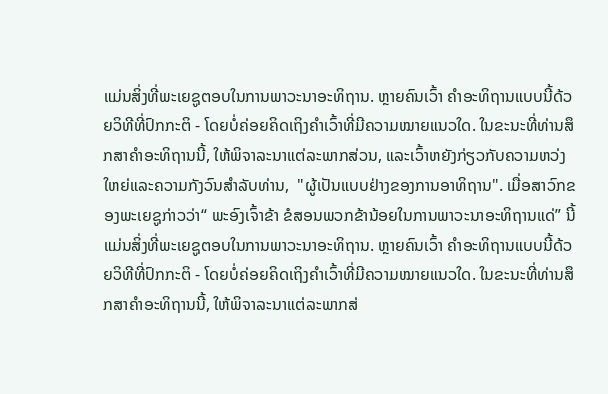ແມ່ນສິ່ງທີ່ພະເຍຊູຕອບໃນການພາວະນາອະທິຖານ. ຫຼາຍຄົນເວົ້າ ຄຳອະທິຖານແບບນີ້ດ້ວຍວິທີທີ່ປົກກະຕິ - ໂດຍບໍ່ຄ່ອຍຄິດເຖິງຄຳເວົ້າທີ່ມີຄວາມໝາຍແນວໃດ. ໃນຂະນະທີ່ທ່ານສຶກສາຄຳອະທິຖານນີ້, ໃຫ້ພິຈາລະນາແຕ່ລະພາກສ່ວນ, ແລະເວົ້າຫຍັງກ່ຽວກັບຄວາມຫວ່ງໃຫຍ່ແລະຄວາມກັງວົນສຳລັບທ່ານ,  "ຜູ້ເປັນແບບຢ່າງຂອງການອາທິຖານ". ເມື່ອສາວົກຂອງພະເຍຊູກ່າວວ່າ“ ພະອົງເຈົ້າຂ້າ ຂໍສອນພວກຂ້ານ້ອຍໃນການພາວະນາອະທິຖານແດ່” ນີ້ແມ່ນສິ່ງທີ່ພະເຍຊູຕອບໃນການພາວະນາອະທິຖານ. ຫຼາຍຄົນເວົ້າ ຄຳອະທິຖານແບບນີ້ດ້ວຍວິທີທີ່ປົກກະຕິ - ໂດຍບໍ່ຄ່ອຍຄິດເຖິງຄຳເວົ້າທີ່ມີຄວາມໝາຍແນວໃດ. ໃນຂະນະທີ່ທ່ານສຶກສາຄຳອະທິຖານນີ້, ໃຫ້ພິຈາລະນາແຕ່ລະພາກສ່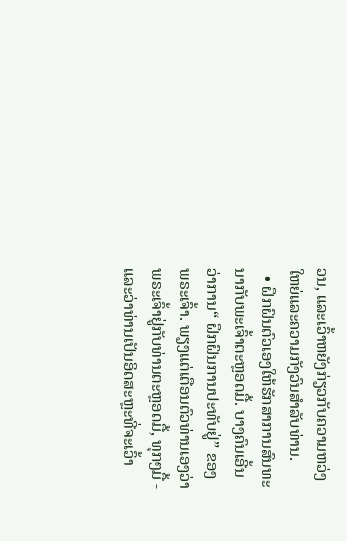ວນ, ແລະເວົ້າຫຍັງກ່ຽວກັບຄວາມຫວ່ງໃຫຍ່ແລະຄວາມກັງວົນສຳລັບທ່ານ.
  • ຝຶກຝົນຕົວເອງໃຫ້ຮັກສາການສົນທະນາກັບພະເຈົ້າຕະຫຼອດມື້. ບາງຄົນເອີ້ນວ່າການ“ ຝຶກຝົນການປະທັບຢູ່” ຂອງພຣະເຈົ້າ. ພຽງແຕ່ເຕືອນຕົວທ່ານເອງວ່າພຣະເຈົ້າຢູ່ກັບທ່ານຕະຫຼອດມື້, ທຸກໆມື້ - ແລະວ່າທ່ານເປັນອິດສະຫຼະທີ່ຈະເວົ້າ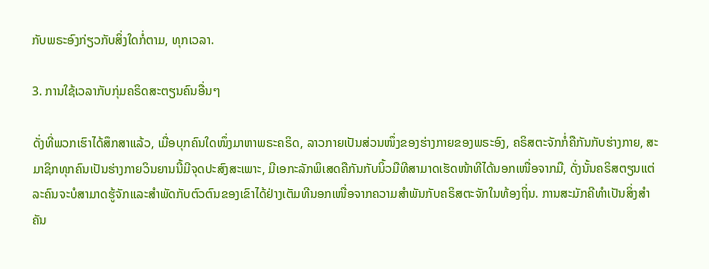ກັບພຣະອົງກ່ຽວກັບສິ່ງໃດກໍ່ຕາມ, ທຸກເວລາ.

3. ການໃຊ້ເວລາກັບກຸ່ມຄຣິດສະຕຽນຄົນອື່ນໆ

ດັ່ງທີ່ພວກເຮົາໄດ້ສຶກສາແລ້ວ, ເມື່ອບຸກຄົນໃດໜຶ່ງມາຫາພຣະຄຣິດ, ລາວກາຍເປັນສ່ວນໜຶ່ງຂອງຮ່າງກາຍຂອງພຣະອົງ, ຄຣິສຕະຈັກກໍ່ຄືກັນກັບຮ່າງກາຍ, ສະມາຊິກທຸກຄົນເປັນຮ່າງກາຍວິນຍານນີ້ມີຈຸດປະສົງສະເພາະ, ມີເອກະລັກພິເສດຄືກັນກັບນິ້ວມືທີສາມາດເຮັດໜ້າທີໄດ້ນອກເໜື່ອຈາກມື, ດັ່ງນັ້ນຄຣິສຕຽນແຕ່ລະຄົນຈະບໍສາມາດຮູ້ຈັກແລະສຳພັດກັບຕົວຕົນຂອງເຂົາໄດ້ຢ່າງເຕັມທີນອກເໜື່ອຈາກຄວາມສຳພັນກັບຄຣິສຕະຈັກໃນທ້ອງຖິ່ນ. ການສະມັກຄີທຳເປັນສິ່ງສຳຄັນ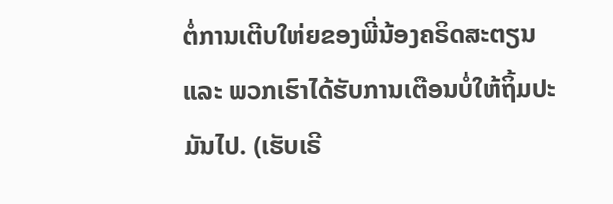ຕໍ່ການເຕີບໃຫ່ຍຂອງພີ່ນ້ອງຄຣິດສະຕຽນ ແລະ ພວກເຮົາໄດ້ຮັບການເຕືອນບໍ່ໃຫ້ຖິ້ມປະມັນໄປ. (ເຮັບເຣີ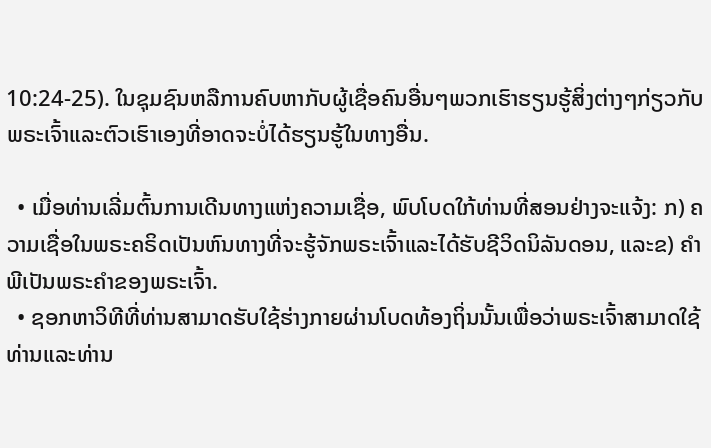10:24-25). ໃນຊຸມຊົນຫລືການຄົບຫາກັບຜູ້ເຊື່ອຄົນອື່ນໆພວກເຮົາຮຽນຮູ້ສິ່ງຕ່າງໆກ່ຽວກັບພຣະເຈົ້າແລະຕົວເຮົາເອງທີ່ອາດຈະບໍ່ໄດ້ຮຽນຮູ້ໃນທາງອື່ນ.

  • ເມື່ອທ່ານເລີ່ມຕົ້ນການເດີນທາງແຫ່ງຄວາມເຊື່ອ, ພົບໂບດໃກ້ທ່ານທີ່ສອນຢ່າງຈະແຈ້ງ: ກ) ຄວາມເຊື່ອໃນພຣະຄຣິດເປັນຫົນທາງທີ່ຈະຮູ້ຈັກພຣະເຈົ້າແລະໄດ້ຮັບຊີວິດນິລັນດອນ, ແລະຂ) ຄຳພີເປັນພຣະຄຳຂອງພຣະເຈົ້າ.
  • ຊອກຫາວິທີທີ່ທ່ານສາມາດຮັບໃຊ້ຮ່າງກາຍຜ່ານໂບດທ້ອງຖິ່ນນັ້ນເພື່ອວ່າພຣະເຈົ້າສາມາດໃຊ້ທ່ານແລະທ່ານ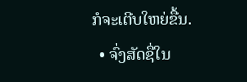ກໍຈະເຕີບໃຫຍ່ຂື້ນ.
  • ຈົ່ງສັດຊື່ໃນ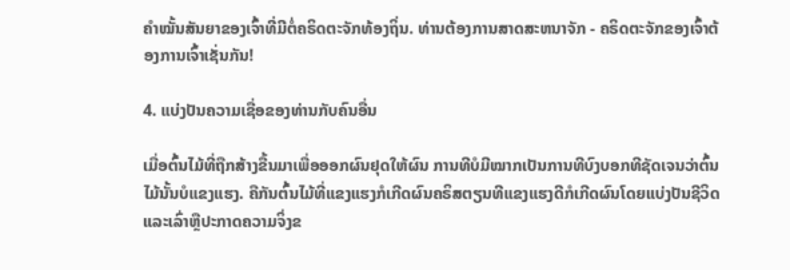ຄຳໝັ້ນສັນຍາຂອງເຈົ້າທີ່ມີຕໍ່ຄຣິດຕະຈັກທ້ອງຖິ່ນ. ທ່ານຕ້ອງການສາດສະຫນາຈັກ - ຄຣິດຕະຈັກຂອງເຈົ້າຕ້ອງການເຈົ້າເຊັ່ນກັນ!

4. ແບ່ງປັນຄວາມເຊື່ອຂອງທ່ານກັບຄົນອື່ນ

ເມື່ອຕົ້ນໄມ້ທີ່ຖືກສ້າງຂື້ນມາເພື່ອອອກຜົນຢຸດໃຫ້ຜົນ ການທີບໍມີໝາກເປັນການທີບົງບອກທີຊັດເຈນວ່າຕົ້ນໄມ້ນັ້ນບໍແຂງແຮງ. ຄືກັນຕົ້ນໄມ້ທີ່ແຂງແຮງກໍເກີດຜົນຄຣິສຕຽນທີແຂງແຮງດີກໍເກີດຜົນໂດຍແບ່ງປັນຊີວິດແລະເລົ່າຫຼືປະກາດຄວາມຈິ່ງຂ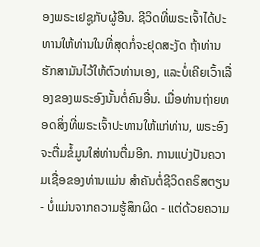ອງພຣະເຢຊູກັບຜູ້ອືນ. ຊີວິດທີ່ພຣະເຈົ້າໄດ້ປະທານໃຫ້ທ່ານໃນທີ່ສຸດກໍ່ຈະຢຸດສະງັດ ຖ້າທ່ານຮັກສາມັນໄວ້ໃຫ້ຕົວທ່ານເອງ, ແລະບໍ່ເຄີຍເວົ້າເລື່ອງຂອງພຣະອົງນັ້ນຕໍ່ຄົນອື່ນ. ເມື່ອທ່ານຖ່າຍທອດສິ່ງທີ່ພຣະເຈົ້າປະທານໃຫ້ແກ່ທ່ານ, ພຣະອົງຈະຕື່ມຂໍ້ມູນໃສ່ທ່ານຕື່ມອີກ. ການແບ່ງປັນຄວາມເຊື່ອຂອງທ່ານແມ່ນ ສຳຄັນຕໍ່ຊີວິດຄຣິສຕຽນ - ບໍ່ແມ່ນຈາກຄວາມຮູ້ສຶກຜິດ - ແຕ່ດ້ວຍຄວາມ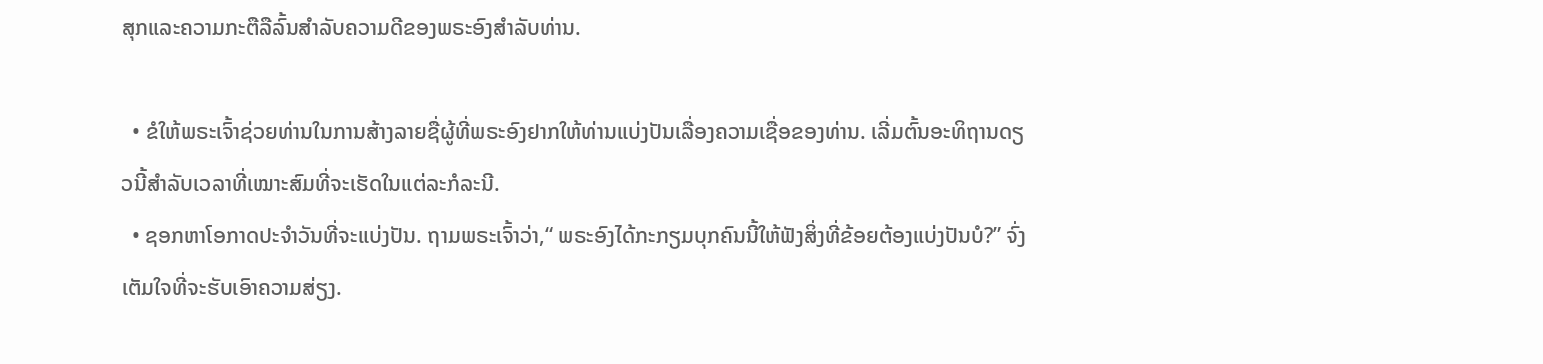ສຸກແລະຄວາມກະຕືລືລົ້ນສໍາລັບຄວາມດີຂອງພຣະອົງສໍາລັບທ່ານ.

  • ຂໍໃຫ້ພຣະເຈົ້າຊ່ວຍທ່ານໃນການສ້າງລາຍຊື່ຜູ້ທີ່ພຣະອົງຢາກໃຫ້ທ່ານແບ່ງປັນເລື່ອງຄວາມເຊື່ອຂອງທ່ານ. ເລີ່ມຕົ້ນອະທິຖານດຽວນີ້ສຳລັບເວລາທີ່ເໝາະສົມທີ່ຈະເຮັດໃນແຕ່ລະກໍລະນີ.
  • ຊອກຫາໂອກາດປະຈຳວັນທີ່ຈະແບ່ງປັນ. ຖາມພຣະເຈົ້າວ່າ,“ ພຣະອົງໄດ້ກະກຽມບຸກຄົນນີ້ໃຫ້ຟັງສິ່ງທີ່ຂ້ອຍຕ້ອງແບ່ງປັນບໍ?” ຈົ່ງເຕັມໃຈທີ່ຈະຮັບເອົາຄວາມສ່ຽງ.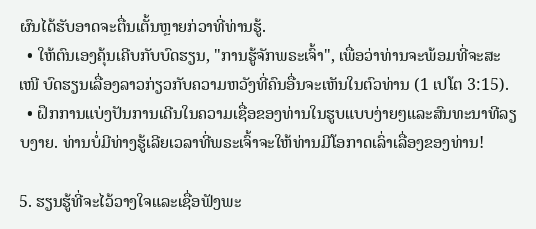ຜົນໄດ້ຮັບອາດຈະຕື່ນເຕັ້ນຫຼາຍກ່ວາທີ່ທ່ານຮູ້.
  • ໃຫ້ຕົນເອງຄຸ້ນເຄີບກັບບົດຮຽນ, "ການຮູ້ຈັກພຣະເຈົ້າ", ເພື່ອວ່າທ່ານຈະພ້ອມທີ່ຈະສະເໜີ ບົດຮຽນເລື່ອງລາວກ່ຽວກັບຄວາມຫວັງທີ່ຄົນອື່ນຈະເຫັນໃນຕົວທ່ານ (1 ເປໂຕ 3:15).
  • ຝຶກການແບ່ງປັນການເດີນໃນຄວາມເຊື່ອຂອງທ່ານໃນຮູບແບບງ່າຍໆແລະສົນທະນາທີລຽບງາຍ. ທ່ານບໍ່ມີທ່າງຮູ້ເລີຍເວລາທີ່ພຣະເຈົ້າຈະໃຫ້ທ່ານມີໂອກາດເລົ່າເລື່ອງຂອງທ່ານ!

5. ຮຽນຮູ້ທີ່ຈະໄວ້ວາງໃຈແລະເຊື່ອຟັງພະ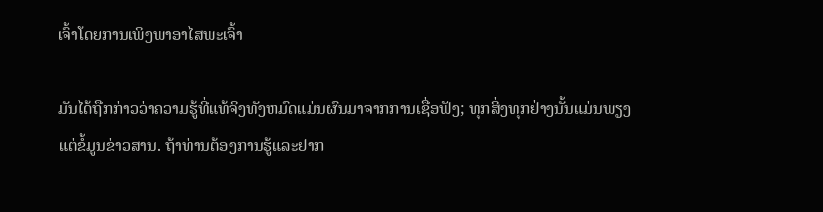ເຈົ້າໂດຍການເພິງພາອາໄສພະເຈົ້າ

ມັນໄດ້ຖືກກ່າວວ່າຄວາມຮູ້ທີ່ແທ້ຈິງທັງຫມົດແມ່ນຜົນມາຈາກການເຊື່ອຟັງ; ທຸກສິ່ງທຸກຢ່າງນັ້ນແມ່ນພຽງແຕ່ຂໍ້ມູນຂ່າວສານ. ຖ້າທ່ານຕ້ອງການຮູ້ແລະຢາກ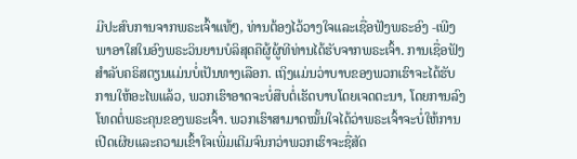ມີປະສົບການຈາກພຣະເຈົ້າແທ້ໆ, ທ່ານຕ້ອງໄວ້ວາງໃຈແລະເຊື່ອຟັງພຣະອົງ -ເພີງພາອາໃສໃນອົງພຣະວິນຍານບໍລິສຸດຄືຜູ້ຜູ້ທີທ່ານໄດ້ຮັບຈາກພຣະເຈົ້າ. ການເຊື່ອຟັງສຳລັບຄຣິສຕຽນແມ່ນບໍ່ເປັນທາງເລືອກ. ເຖິງແມ່ນວ່າບາບຂອງພວກເຮົາຈະໄດ້ຮັບການໃຫ້ອະໄພແລ້ວ, ພວກເຮົາອາດຈະບໍ່ສືບຕໍ່ເຮັດບາບໂດຍເຈດຕະນາ, ໂດຍການລົງໂທດຕໍ່ພຣະຄຸນຂອງພຣະເຈົ້າ. ພວກເຮົາສາມາດໝັ້ນໃຈໄດ້ວ່າພຣະເຈົ້າຈະບໍ່ໃຫ້ການເປີດເຜີຍແລະຄວາມເຂົ້າໃຈເພີ່ມເຕີມຈົນກວ່າພວກເຮົາຈະຊື່ສັດ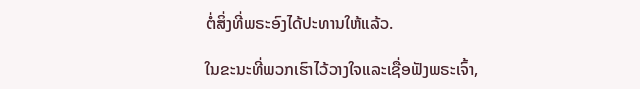ຕໍ່ສິ່ງທີ່ພຣະອົງໄດ້ປະທານໃຫ້ແລ້ວ.

ໃນຂະນະທີ່ພວກເຮົາໄວ້ວາງໃຈແລະເຊື່ອຟັງພຣະເຈົ້າ,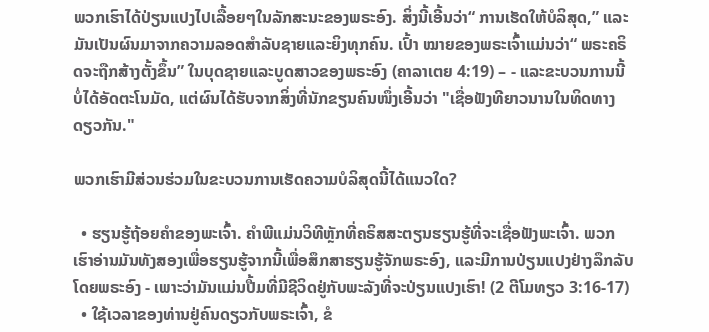ພວກເຮົາໄດ້ປ່ຽນແປງໄປເລື້ອຍໆໃນລັກສະນະຂອງພຣະອົງ. ສິ່ງນີ້ເອີ້ນວ່າ“ ການເຮັດໃຫ້ບໍລິສຸດ,” ແລະມັນເປັນຜົນມາຈາກຄວາມລອດສຳລັບຊາຍແລະຍິງທຸກຄົນ. ເປົ້າ ໝາຍຂອງພຣະເຈົ້າແມ່ນວ່າ“ ພຣະຄຣິດຈະຖືກສ້າງຕັ້ງຂຶ້ນ” ໃນບຸດຊາຍແລະບູດສາວຂອງພຣະອົງ (ຄາລາເຕຍ 4:19) – - ແລະຂະບວນການນີ້ບໍ່ໄດ້ອັດຕະໂນມັດ, ແຕ່ຜົນໄດ້ຮັບຈາກສິ່ງທີ່ນັກຂຽນຄົນໜຶ່ງເອີ້ນວ່າ "ເຊື່ອຟັງທີຍາວນານໃນທິດທາງດຽວກັນ."

ພວກເຮົາມີສ່ວນຮ່ວມໃນຂະບວນການເຮັດຄວາມບໍລິສຸດນີ້ໄດ້ແນວໃດ?

  • ຮຽນຮູ້ຖ້ອຍຄຳຂອງພະເຈົ້າ. ຄຳພີແມ່ນວິທີຫຼັກທີ່ຄຣິສສະຕຽນຮຽນຮູ້ທີ່ຈະເຊື່ອຟັງພະເຈົ້າ. ພວກເຮົາອ່ານມັນທັງສອງເພື່ອຮຽນຮູ້ຈາກນີ້ເພື່ອສຶກສາຮຽນຮູ້ຈັກພຣະອົງ, ແລະມີການປ່ຽນແປງຢ່າງລຶກລັບໂດຍພຣະອົງ - ເພາະວ່າມັນແມ່ນປື້ມທີ່ມີຊີວິດຢູ່ກັບພະລັງທີ່ຈະປ່ຽນແປງເຮົາ! (2 ຕີໂມທຽວ 3:16-17)
  • ໃຊ້ເວລາຂອງທ່ານຢູ່ຄົນດຽວກັບພຣະເຈົ້າ, ຂໍ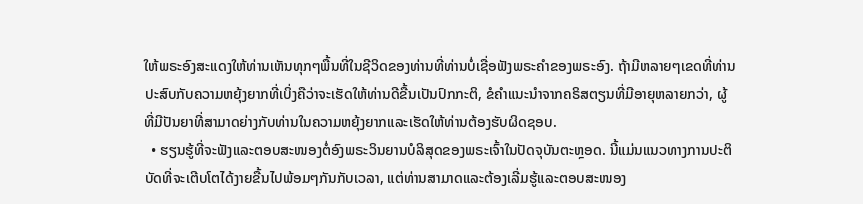ໃຫ້ພຣະອົງສະແດງໃຫ້ທ່ານເຫັນທຸກໆພື້ນທີ່ໃນຊີວິດຂອງທ່ານທີ່ທ່ານບໍ່ເຊື່ອຟັງພຣະຄຳຂອງພຣະອົງ. ຖ້າມີຫລາຍໆເຂດທີ່ທ່ານປະສົບກັບຄວາມຫຍຸ້ງຍາກທີ່ເບິ່ງຄືວ່າຈະເຮັດໃຫ້ທ່ານດີຂື້ນເປັນປົກກະຕິ, ຂໍຄຳແນະນຳຈາກຄຣິສຕຽນທີ່ມີອາຍຸຫລາຍກວ່າ, ຜູ້ທີ່ມີປັນຍາທີ່ສາມາດຍ່າງກັບທ່ານໃນຄວາມຫຍຸ້ງຍາກແລະເຮັດໃຫ້ທ່ານຕ້ອງຮັບຜິດຊອບ.
  • ຮຽນຮູ້ທີ່ຈະຟັງແລະຕອບສະໜອງຕໍ່ອົງພຣະວິນຍານບໍລິສຸດຂອງພຣະເຈົ້າໃນປັດຈຸບັນຕະຫຼອດ. ນີ້ແມ່ນແນວທາງການປະຕິບັດທີ່ຈະເຕີບໂຕໄດ້ງາຍຂື້ນໄປພ້ອມໆກັນກັບເວລາ, ແຕ່ທ່ານສາມາດແລະຕ້ອງເລີ່ມຮູ້ແລະຕອບສະໜອງ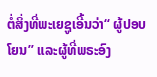ຕໍ່ສິ່ງທີ່ພະເຍຊູເອີ້ນວ່າ“ ຜູ້ປອບໂຍນ” ແລະຜູ້ທີ່ພຣະອົງ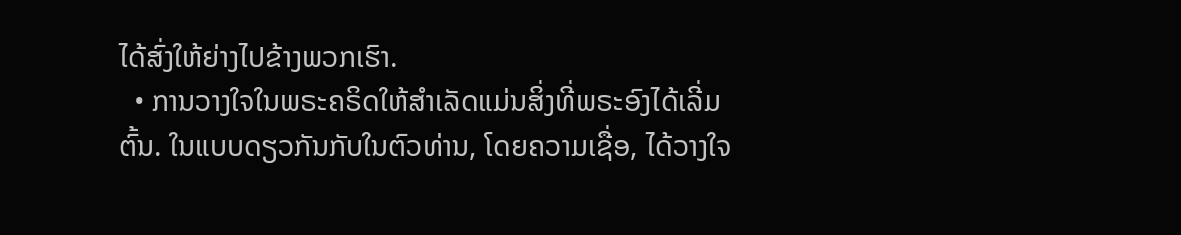ໄດ້ສົ່ງໃຫ້ຍ່າງໄປຂ້າງພວກເຮົາ.
  • ການວາງໃຈໃນພຣະຄຣິດໃຫ້ສຳເລັດແມ່ນສິ່ງທີ່ພຣະອົງໄດ້ເລີ່ມຕົ້ນ. ໃນແບບດຽວກັນກັບໃນຕົວທ່ານ, ໂດຍຄວາມເຊື່ອ, ໄດ້ວາງໃຈ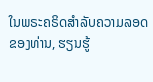ໃນພຣະຄຣິດສຳລັບຄວາມລອດຂອງທ່ານ, ຮຽນຮູ້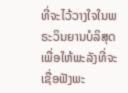ທີ່ຈະໄວ້ວາງໃຈໃນພຣະວິນຍານບໍລິສຸດເພື່ອໃຫ້ພະລັງທີ່ຈະເຊື່ອຟັງພະ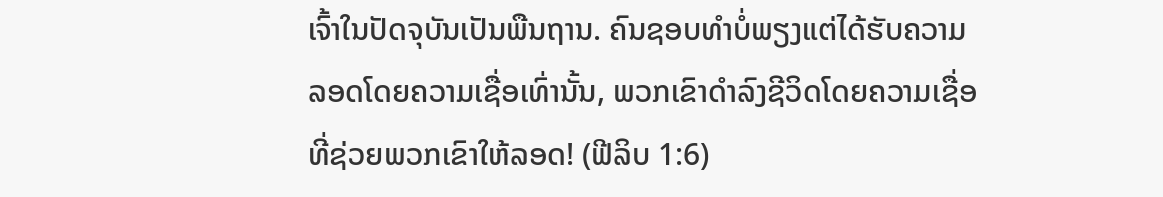ເຈົ້າໃນປັດຈຸບັນເປັນພືນຖານ. ຄົນຊອບທຳບໍ່ພຽງແຕ່ໄດ້ຮັບຄວາມລອດໂດຍຄວາມເຊື່ອເທົ່ານັ້ນ, ພວກເຂົາດຳລົງຊີວິດໂດຍຄວາມເຊື່ອທີ່ຊ່ວຍພວກເຂົາໃຫ້ລອດ! (ຟີລິບ 1:6)